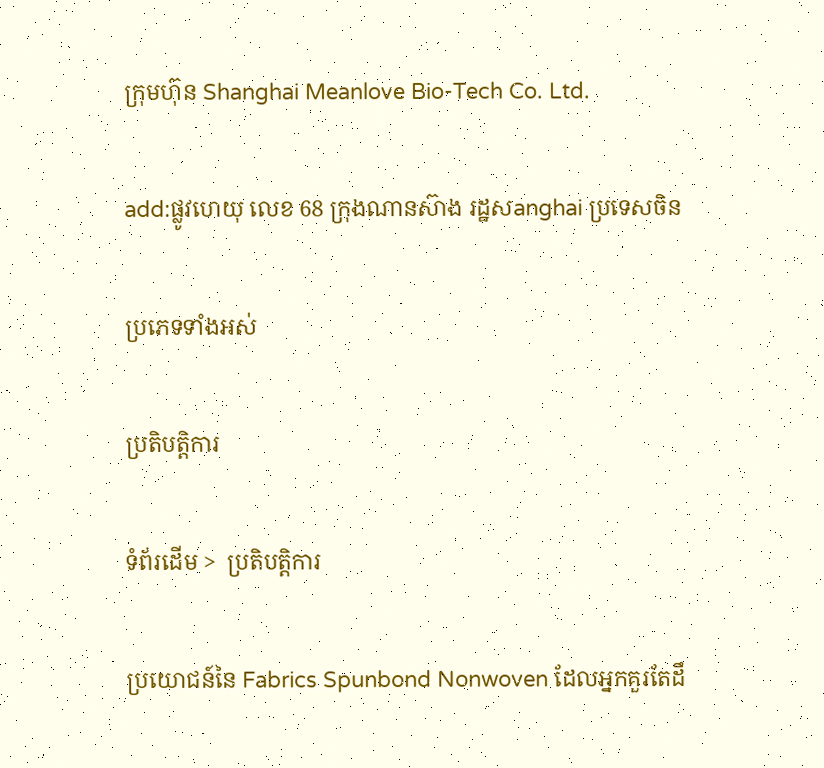ក្រុមហ៊ុន Shanghai Meanlove Bio-Tech Co. Ltd.

add:ផ្លូវហេយុ លេខ 68 ក្រុងណានស៊ាង រដ្ឋសanghai ប្រទេសចិន

ប្រភេទទាំងអស់

ប្រតិបត្តិការ

ទំព័រដើម >  ប្រតិបត្តិការ

ប្រយោជន៍នៃ Fabrics Spunbond Nonwoven ដែលអ្នកគួរតែដឹ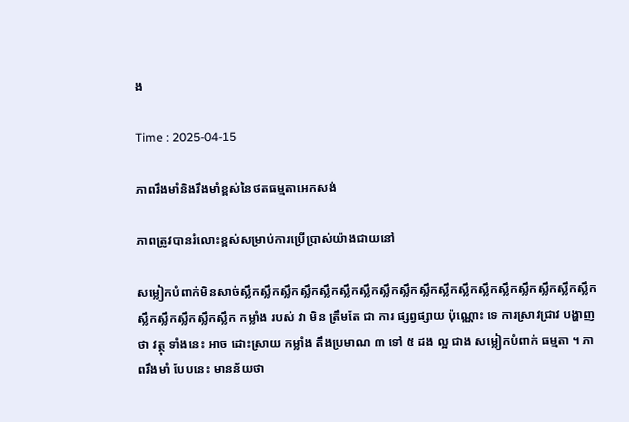ង

Time : 2025-04-15

ភាពរឹងមាំនិងរឹងមាំខ្ពស់នៃថតធម្មតាអេកសង់

ភាពត្រូវបានរំលោះខ្ពស់សម្រាប់ការប្រើប្រាស់យ៉ាងជាយនៅ

សម្លៀកបំពាក់មិនសាច់ស្លឹកស្លឹកស្លឹកស្លឹកស្លឹកស្លឹកស្លឹកស្លឹកស្លឹកស្លឹកស្លឹកស្លឹកស្លឹកស្លឹកស្លឹកស្លឹកស្លឹកស្លឹកស្លឹកស្លឹកស្លឹកស្លឹកស្លឹក កម្លាំង របស់ វា មិន ត្រឹមតែ ជា ការ ផ្សព្វផ្សាយ ប៉ុណ្ណោះ ទេ ការស្រាវជ្រាវ បង្ហាញថា វត្ថុ ទាំងនេះ អាច ដោះស្រាយ កម្លាំង តឹងប្រមាណ ៣ ទៅ ៥ ដង ល្អ ជាង សម្លៀកបំពាក់ ធម្មតា ។ ភាពរឹងមាំ បែបនេះ មានន័យថា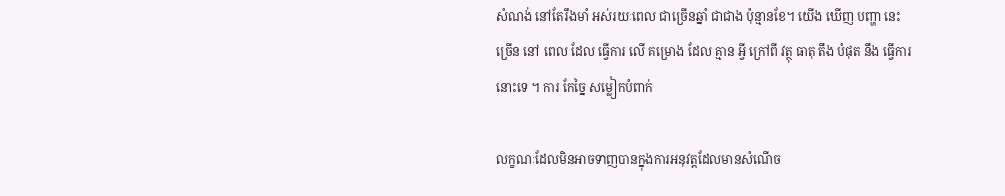សំណង់ នៅតែរឹងមាំ អស់រយៈពេល ជាច្រើនឆ្នាំ ជាជាង ប៉ុន្មានខែ។ យើង ឃើញ បញ្ហា នេះ ច្រើន នៅ ពេល ដែល ធ្វើការ លើ គម្រោង ដែល គ្មាន អ្វី ក្រៅពី វត្ថុ ធាតុ តឹង បំផុត នឹង ធ្វើការ នោះទេ ។ ការ កែច្នៃ សម្លៀកបំពាក់

លក្ខណៈដែលមិនអាចទាញបានក្នុងការអនុវត្តដែលមានសំណើច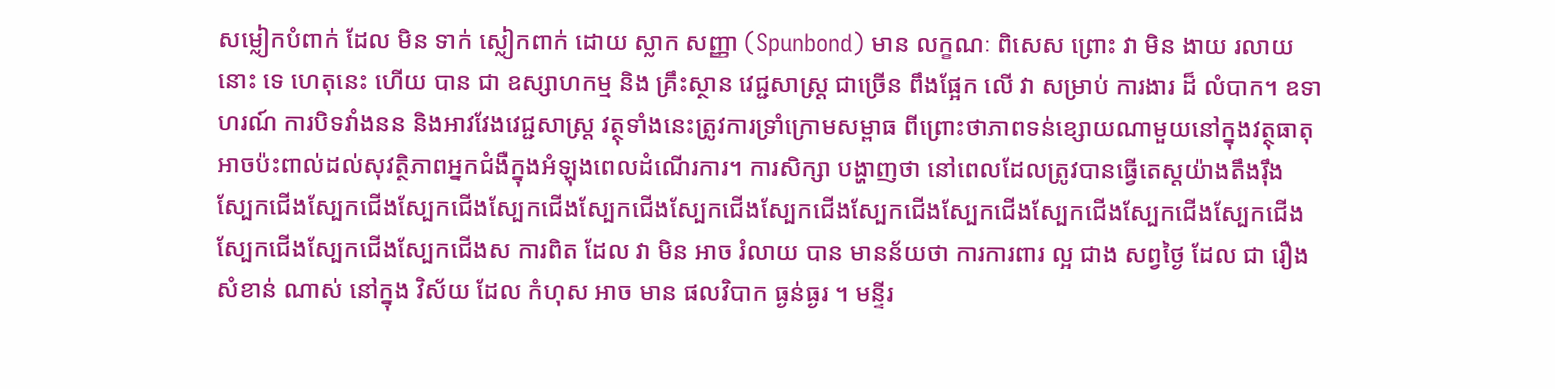សម្លៀកបំពាក់ ដែល មិន ទាក់ ស្លៀកពាក់ ដោយ ស្លាក សញ្ញា (Spunbond) មាន លក្ខណៈ ពិសេស ព្រោះ វា មិន ងាយ រលាយ នោះ ទេ ហេតុនេះ ហើយ បាន ជា ឧស្សាហកម្ម និង គ្រឹះស្ថាន វេជ្ជសាស្ត្រ ជាច្រើន ពឹងផ្អែក លើ វា សម្រាប់ ការងារ ដ៏ លំបាក។ ឧទាហរណ៍ ការបិទវាំងនន និងអាវវែងវេជ្ជសាស្ត្រ វត្ថុទាំងនេះត្រូវការទ្រាំក្រោមសម្ពាធ ពីព្រោះថាភាពទន់ខ្សោយណាមួយនៅក្នុងវត្ថុធាតុអាចប៉ះពាល់ដល់សុវត្ថិភាពអ្នកជំងឺក្នុងអំឡុងពេលដំណើរការ។ ការសិក្សា បង្ហាញថា នៅពេលដែលត្រូវបានធ្វើតេស្តយ៉ាងតឹងរ៉ឹង ស្បែកជើងស្បែកជើងស្បែកជើងស្បែកជើងស្បែកជើងស្បែកជើងស្បែកជើងស្បែកជើងស្បែកជើងស្បែកជើងស្បែកជើងស្បែកជើងស្បែកជើងស្បែកជើងស្បែកជើងស ការពិត ដែល វា មិន អាច រំលាយ បាន មានន័យថា ការការពារ ល្អ ជាង សព្វថ្ងៃ ដែល ជា រឿង សំខាន់ ណាស់ នៅក្នុង វិស័យ ដែល កំហុស អាច មាន ផលវិបាក ធ្ងន់ធ្ងរ ។ មន្ទីរ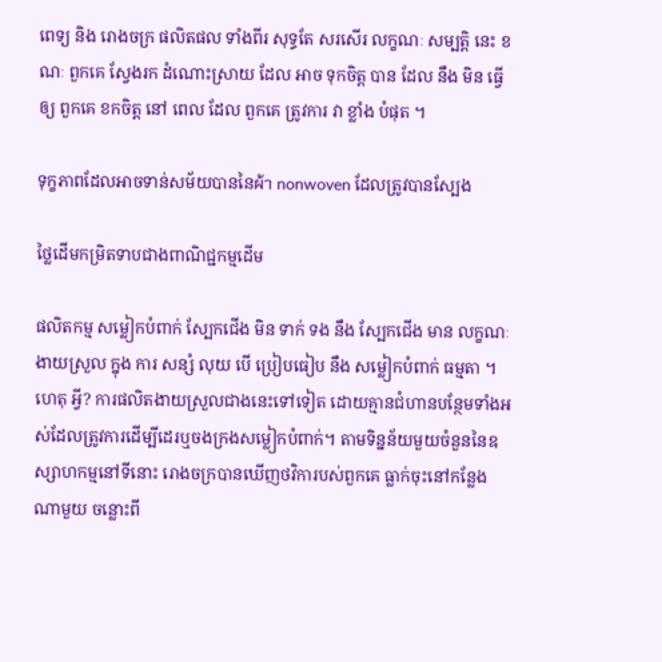ពេទ្យ និង រោងចក្រ ផលិតផល ទាំងពីរ សុទ្ធតែ សរសើរ លក្ខណៈ សម្បត្តិ នេះ ខណៈ ពួកគេ ស្វែងរក ដំណោះស្រាយ ដែល អាច ទុកចិត្ត បាន ដែល នឹង មិន ធ្វើ ឲ្យ ពួកគេ ខកចិត្ត នៅ ពេល ដែល ពួកគេ ត្រូវការ វា ខ្លាំង បំផុត ។

ទុក្ខភាពដែលអាចទាន់សម័យបាននៃผ้า nonwoven ដែលត្រូវបានស្បែង

ថ្លៃដើមកម្រិតទាបជាងពាណិជ្ជកម្មដើម

ផលិតកម្ម សម្លៀកបំពាក់ ស្បែកជើង មិន ទាក់ ទង នឹង ស្បែកជើង មាន លក្ខណៈ ងាយស្រួល ក្នុង ការ សន្សំ លុយ បើ ប្រៀបធៀប នឹង សម្លៀកបំពាក់ ធម្មតា ។ ហេតុ អ្វី? ការផលិតងាយស្រួលជាងនេះទៅទៀត ដោយគ្មានជំហានបន្ថែមទាំងអស់ដែលត្រូវការដើម្បីដេរឬចងក្រងសម្លៀកបំពាក់។ តាមទិន្នន័យមួយចំនួននៃឧស្សាហកម្មនៅទីនោះ រោងចក្របានឃើញថវិការបស់ពួកគេ ធ្លាក់ចុះនៅកន្លែងណាមួយ ចន្លោះពី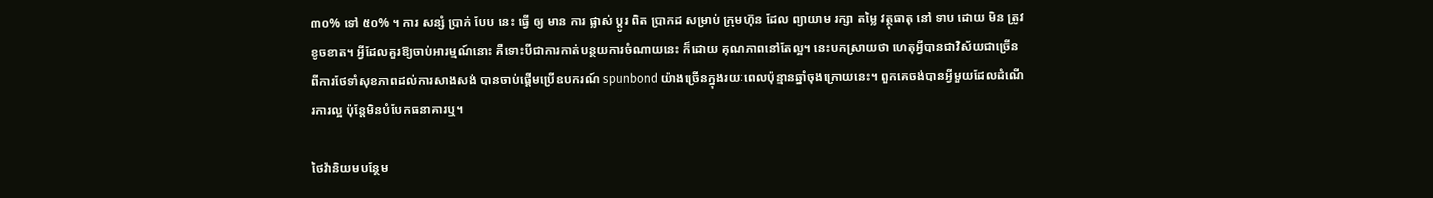៣០% ទៅ ៥០% ។ ការ សន្សំ ប្រាក់ បែប នេះ ធ្វើ ឲ្យ មាន ការ ផ្លាស់ ប្តូរ ពិត ប្រាកដ សម្រាប់ ក្រុមហ៊ុន ដែល ព្យាយាម រក្សា តម្លៃ វត្ថុធាតុ នៅ ទាប ដោយ មិន ត្រូវ ខូចខាត។ អ្វីដែលគួរឱ្យចាប់អារម្មណ៍នោះ គឺទោះបីជាការកាត់បន្ថយការចំណាយនេះ ក៏ដោយ គុណភាពនៅតែល្អ។ នេះបកស្រាយថា ហេតុអ្វីបានជាវិស័យជាច្រើនពីការថែទាំសុខភាពដល់ការសាងសង់ បានចាប់ផ្តើមប្រើឧបករណ៍ spunbond យ៉ាងច្រើនក្នុងរយៈពេលប៉ុន្មានឆ្នាំចុងក្រោយនេះ។ ពួកគេចង់បានអ្វីមួយដែលដំណើរការល្អ ប៉ុន្តែមិនបំបែកធនាគារឬ។

ថៃវ៉ានិយមបន្ថែម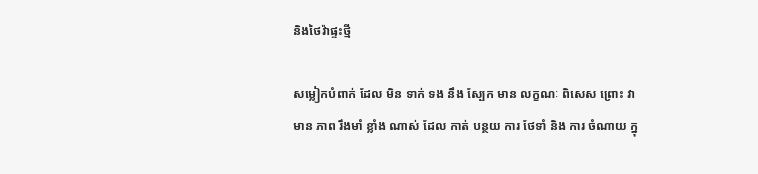និងថៃវ៉ាផ្ទះថ្មី

សម្លៀកបំពាក់ ដែល មិន ទាក់ ទង នឹង ស្បែក មាន លក្ខណៈ ពិសេស ព្រោះ វា មាន ភាព រឹងមាំ ខ្លាំង ណាស់ ដែល កាត់ បន្ថយ ការ ថែទាំ និង ការ ចំណាយ ក្នុ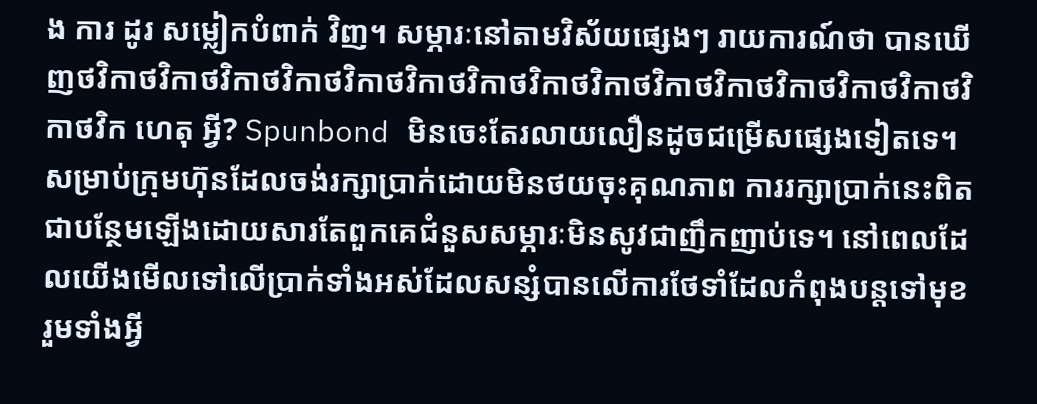ង ការ ដូរ សម្លៀកបំពាក់ វិញ។ សម្ភារៈនៅតាមវិស័យផ្សេងៗ រាយការណ៍ថា បានឃើញថវិកាថវិកាថវិកាថវិកាថវិកាថវិកាថវិកាថវិកាថវិកាថវិកាថវិកាថវិកាថវិកាថវិកាថវិកាថវិក ហេតុ អ្វី? Spunbond មិនចេះតែរលាយលឿនដូចជម្រើសផ្សេងទៀតទេ។ សម្រាប់ក្រុមហ៊ុនដែលចង់រក្សាប្រាក់ដោយមិនថយចុះគុណភាព ការរក្សាប្រាក់នេះពិតជាបន្ថែមឡើងដោយសារតែពួកគេជំនួសសម្ភារៈមិនសូវជាញឹកញាប់ទេ។ នៅពេលដែលយើងមើលទៅលើប្រាក់ទាំងអស់ដែលសន្សំបានលើការថែទាំដែលកំពុងបន្តទៅមុខ រួមទាំងអ្វី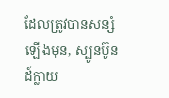ដែលត្រូវបានសន្សំឡើងមុន, ស្បូនប៊ូនដ៍ក្លាយ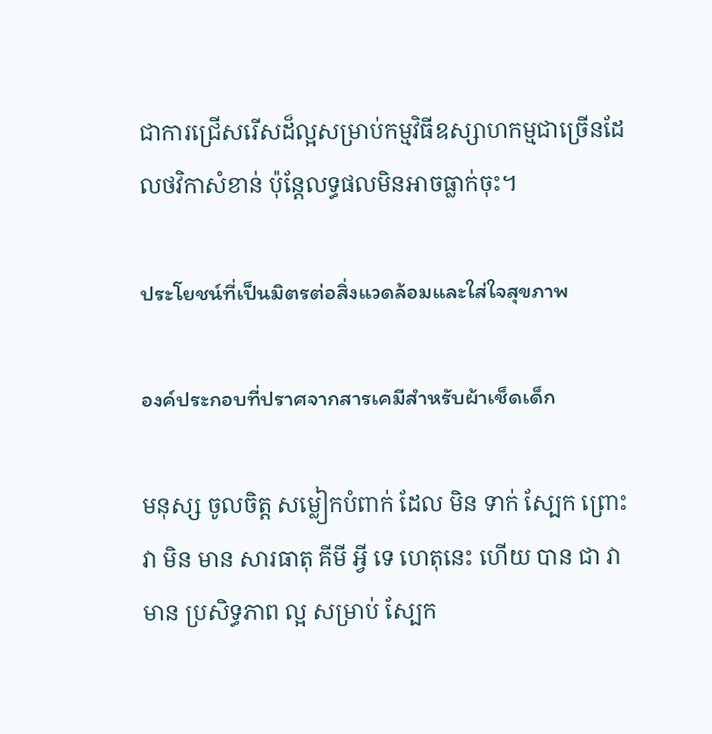ជាការជ្រើសរើសដ៏ល្អសម្រាប់កម្មវិធីឧស្សាហកម្មជាច្រើនដែលថវិកាសំខាន់ ប៉ុន្តែលទ្ធផលមិនអាចធ្លាក់ចុះ។

ประโยชน์ที่เป็นมิตรต่อสิ่งแวดล้อมและใส่ใจสุขภาพ

องค์ประกอบที่ปราศจากสารเคมีสำหรับผ้าเช็ดเด็ก

មនុស្ស ចូលចិត្ត សម្លៀកបំពាក់ ដែល មិន ទាក់ ស្បែក ព្រោះ វា មិន មាន សារធាតុ គីមី អ្វី ទេ ហេតុនេះ ហើយ បាន ជា វា មាន ប្រសិទ្ធភាព ល្អ សម្រាប់ ស្បែក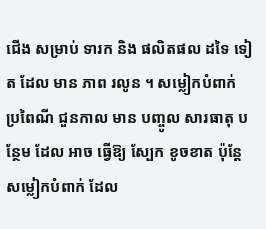ជើង សម្រាប់ ទារក និង ផលិតផល ដទៃ ទៀត ដែល មាន ភាព រលូន ។ សម្លៀកបំពាក់ ប្រពៃណី ជួនកាល មាន បញ្ចូល សារធាតុ បន្ថែម ដែល អាច ធ្វើឱ្យ ស្បែក ខូចខាត ប៉ុន្តែ សម្លៀកបំពាក់ ដែល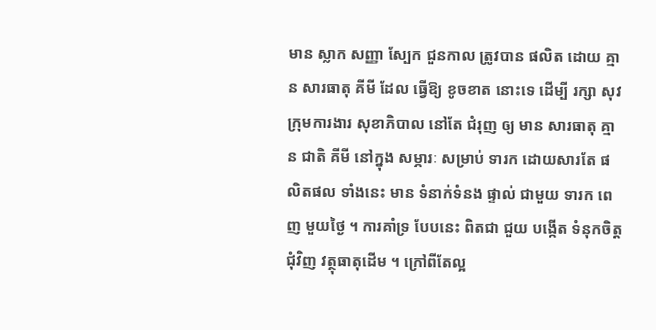មាន ស្លាក សញ្ញា ស្បែក ជួនកាល ត្រូវបាន ផលិត ដោយ គ្មាន សារធាតុ គីមី ដែល ធ្វើឱ្យ ខូចខាត នោះទេ ដើម្បី រក្សា សុវ ក្រុមការងារ សុខាភិបាល នៅតែ ជំរុញ ឲ្យ មាន សារធាតុ គ្មាន ជាតិ គីមី នៅក្នុង សម្ភារៈ សម្រាប់ ទារក ដោយសារតែ ផលិតផល ទាំងនេះ មាន ទំនាក់ទំនង ផ្ទាល់ ជាមួយ ទារក ពេញ មួយថ្ងៃ ។ ការគាំទ្រ បែបនេះ ពិតជា ជួយ បង្កើត ទំនុកចិត្ត ជុំវិញ វត្ថុធាតុដើម ។ ក្រៅពីតែល្អ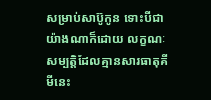សម្រាប់សាប៊ូកូន ទោះបីជាយ៉ាងណាក៏ដោយ លក្ខណៈសម្បត្តិដែលគ្មានសារធាតុគីមីនេះ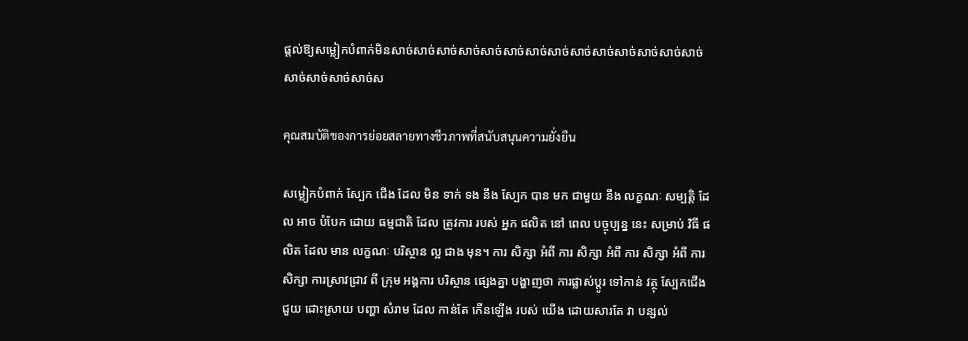ផ្តល់ឱ្យសម្លៀកបំពាក់មិនសាច់សាច់សាច់សាច់សាច់សាច់សាច់សាច់សាច់សាច់សាច់សាច់សាច់សាច់សាច់សាច់សាច់សាច់ស

คุณสมบัติของการย่อยสลายทางชีวภาพที่สนับสนุนความยั่งยืน

សម្លៀកបំពាក់ ស្បែក ជើង ដែល មិន ទាក់ ទង នឹង ស្បែក បាន មក ជាមួយ នឹង លក្ខណៈ សម្បត្តិ ដែល អាច បំបែក ដោយ ធម្មជាតិ ដែល ត្រូវការ របស់ អ្នក ផលិត នៅ ពេល បច្ចុប្បន្ន នេះ សម្រាប់ វិធី ផលិត ដែល មាន លក្ខណៈ បរិស្ថាន ល្អ ជាង មុន។ ការ សិក្សា អំពី ការ សិក្សា អំពី ការ សិក្សា អំពី ការ សិក្សា ការស្រាវជ្រាវ ពី ក្រុម អង្គការ បរិស្ថាន ផ្សេងគ្នា បង្ហាញថា ការផ្លាស់ប្តូរ ទៅកាន់ វត្ថុ ស្បែកជើង ជួយ ដោះស្រាយ បញ្ហា សំរាម ដែល កាន់តែ កើនឡើង របស់ យើង ដោយសារតែ វា បន្សល់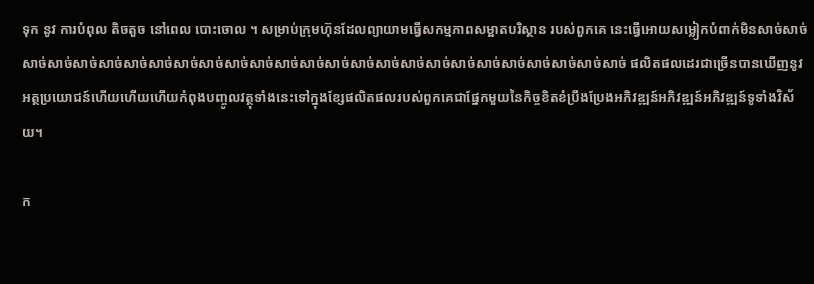ទុក នូវ ការបំពុល តិចតួច នៅពេល បោះចោល ។ សម្រាប់ក្រុមហ៊ុនដែលព្យាយាមធ្វើសកម្មភាពសម្អាតបរិស្ថាន របស់ពួកគេ នេះធ្វើអោយសម្លៀកបំពាក់មិនសាច់សាច់សាច់សាច់សាច់សាច់សាច់សាច់សាច់សាច់សាច់សាច់សាច់សាច់សាច់សាច់សាច់សាច់សាច់សាច់សាច់សាច់សាច់សាច់សាច់សាច់ ផលិតផលដេរជាច្រើនបានឃើញនូវអត្ថប្រយោជន៍ហើយហើយហើយកំពុងបញ្ចូលវត្ថុទាំងនេះទៅក្នុងខ្សែផលិតផលរបស់ពួកគេជាផ្នែកមួយនៃកិច្ចខិតខំប្រឹងប្រែងអភិវឌ្ឍន៍អភិវឌ្ឍន៍អភិវឌ្ឍន៍ទូទាំងវិស័យ។

ក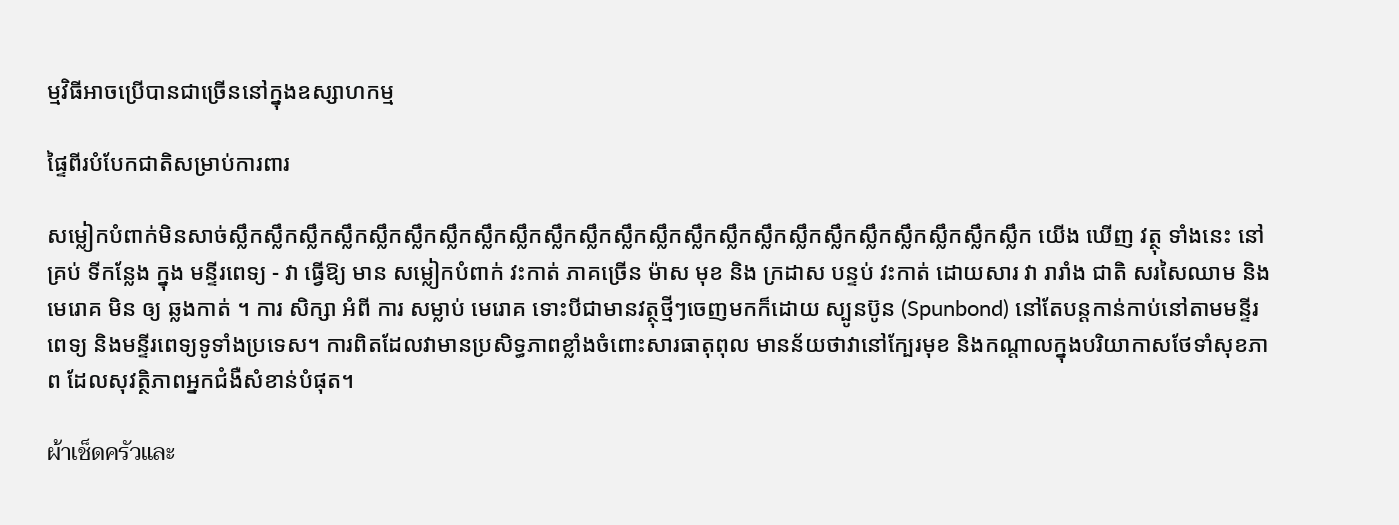ម្មវិធីអាចប្រើបានជាច្រើននៅក្នុងឧស្សាហកម្ម

ផ្ទៃពីរបំបែកជាតិសម្រាប់ការពារ

សម្លៀកបំពាក់មិនសាច់ស្លឹកស្លឹកស្លឹកស្លឹកស្លឹកស្លឹកស្លឹកស្លឹកស្លឹកស្លឹកស្លឹកស្លឹកស្លឹកស្លឹកស្លឹកស្លឹកស្លឹកស្លឹកស្លឹកស្លឹកស្លឹកស្លឹកស្លឹក យើង ឃើញ វត្ថុ ទាំងនេះ នៅ គ្រប់ ទីកន្លែង ក្នុង មន្ទីរពេទ្យ - វា ធ្វើឱ្យ មាន សម្លៀកបំពាក់ វះកាត់ ភាគច្រើន ម៉ាស មុខ និង ក្រដាស បន្ទប់ វះកាត់ ដោយសារ វា រារាំង ជាតិ សរសៃឈាម និង មេរោគ មិន ឲ្យ ឆ្លងកាត់ ។ ការ សិក្សា អំពី ការ សម្លាប់ មេរោគ ទោះបីជាមានវត្ថុថ្មីៗចេញមកក៏ដោយ ស្បូនប៊ូន (Spunbond) នៅតែបន្តកាន់កាប់នៅតាមមន្ទីរពេទ្យ និងមន្ទីរពេទ្យទូទាំងប្រទេស។ ការពិតដែលវាមានប្រសិទ្ធភាពខ្លាំងចំពោះសារធាតុពុល មានន័យថាវានៅក្បែរមុខ និងកណ្តាលក្នុងបរិយាកាសថែទាំសុខភាព ដែលសុវត្ថិភាពអ្នកជំងឺសំខាន់បំផុត។

ผ้าเช็ดครัวและ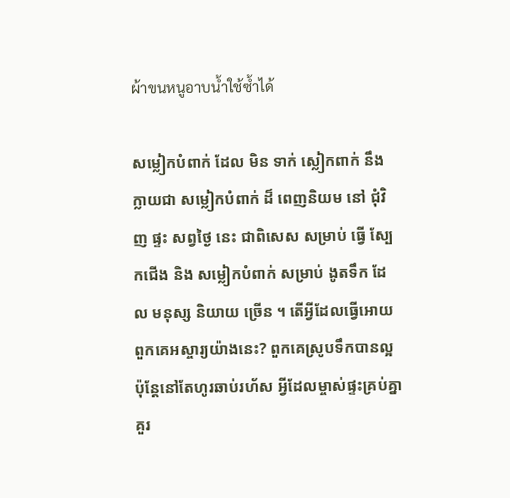ผ้าขนหนูอาบน้ำใช้ซ้ำได้

សម្លៀកបំពាក់ ដែល មិន ទាក់ ស្លៀកពាក់ នឹង ក្លាយជា សម្លៀកបំពាក់ ដ៏ ពេញនិយម នៅ ជុំវិញ ផ្ទះ សព្វថ្ងៃ នេះ ជាពិសេស សម្រាប់ ធ្វើ ស្បែកជើង និង សម្លៀកបំពាក់ សម្រាប់ ងូតទឹក ដែល មនុស្ស និយាយ ច្រើន ។ តើអ្វីដែលធ្វើអោយពួកគេអស្ចារ្យយ៉ាងនេះ? ពួកគេស្រូបទឹកបានល្អ ប៉ុន្តែនៅតែហូរឆាប់រហ័ស អ្វីដែលម្ចាស់ផ្ទះគ្រប់គ្នាគួរ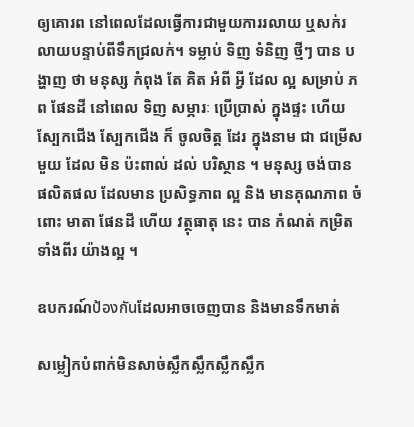ឲ្យគោរព នៅពេលដែលធ្វើការជាមួយការរលាយ ឬសក់រលាយបន្ទាប់ពីទឹកជ្រលក់។ ទម្លាប់ ទិញ ទំនិញ ថ្មីៗ បាន បង្ហាញ ថា មនុស្ស កំពុង តែ គិត អំពី អ្វី ដែល ល្អ សម្រាប់ ភព ផែនដី នៅពេល ទិញ សម្ភារៈ ប្រើប្រាស់ ក្នុងផ្ទះ ហើយ ស្បែកជើង ស្បែកជើង ក៏ ចូលចិត្ត ដែរ ក្នុងនាម ជា ជម្រើស មួយ ដែល មិន ប៉ះពាល់ ដល់ បរិស្ថាន ។ មនុស្ស ចង់បាន ផលិតផល ដែលមាន ប្រសិទ្ធភាព ល្អ និង មានគុណភាព ចំពោះ មាតា ផែនដី ហើយ វត្ថុធាតុ នេះ បាន កំណត់ កម្រិត ទាំងពីរ យ៉ាងល្អ ។

ឧបករណ៍ป้องกันដែលអាចចេញបាន និងមានទឹកមាត់

សម្លៀកបំពាក់មិនសាច់ស្លឹកស្លឹកស្លឹកស្លឹក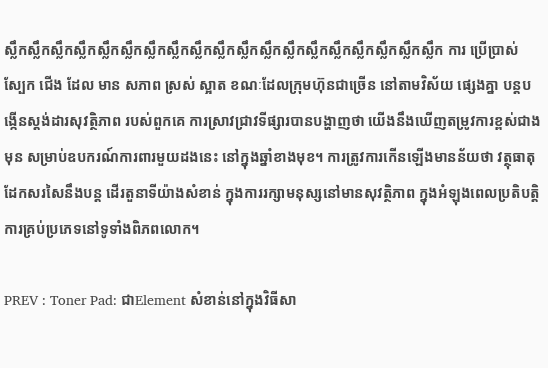ស្លឹកស្លឹកស្លឹកស្លឹកស្លឹកស្លឹកស្លឹកស្លឹកស្លឹកស្លឹកស្លឹកស្លឹកស្លឹកស្លឹកស្លឹកស្លឹកស្លឹកស្លឹកស្លឹក ការ ប្រើប្រាស់ ស្បែក ជើង ដែល មាន សភាព ស្រស់ ស្អាត ខណៈដែលក្រុមហ៊ុនជាច្រើន នៅតាមវិស័យ ផ្សេងគ្នា បន្តបង្កើនស្តង់ដារសុវត្ថិភាព របស់ពួកគេ ការស្រាវជ្រាវទីផ្សារបានបង្ហាញថា យើងនឹងឃើញតម្រូវការខ្ពស់ជាងមុន សម្រាប់ឧបករណ៍ការពារមួយដងនេះ នៅក្នុងឆ្នាំខាងមុខ។ ការត្រូវការកើនឡើងមានន័យថា វត្ថុធាតុដែកសរសៃនឹងបន្ត ដើរតួនាទីយ៉ាងសំខាន់ ក្នុងការរក្សាមនុស្សនៅមានសុវត្ថិភាព ក្នុងអំឡុងពេលប្រតិបត្តិការគ្រប់ប្រភេទនៅទូទាំងពិភពលោក។

PREV : Toner Pad: ជាElement សំខាន់នៅក្នុងវិធីសា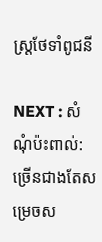ស្ត្រថែទាំពូជនី

NEXT : សំណុំប៉ះពាល់: ច្រើនជាងតែសម្រេចស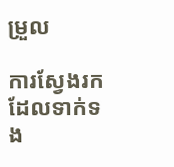ម្រួល

ការស្វែងរកដែលទាក់ទង